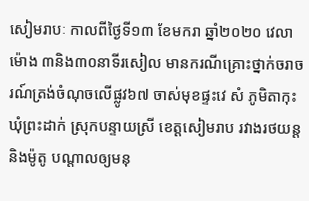សៀមរាបៈ កាលពីថ្ងៃទី១៣ ខែមករា ឆ្នាំ២០២០ វេលាម៉ោង ៣និង៣០នាទីរសៀល មានករណីគ្រោះថ្នាក់ចរាចរណ៍ត្រង់ចំណុចលើផ្លូវ៦៧ ចាស់មុខផ្ទះវេ សំ ភូមិតាកុះ ឃុំព្រះដាក់ ស្រុកបន្ទាយស្រី ខេត្តសៀមរាប រវាងរថយន្ត និងម៉ូតូ បណ្ដាលឲ្យមនុ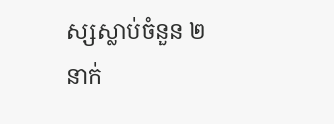ស្សស្លាប់ចំនួន ២នាក់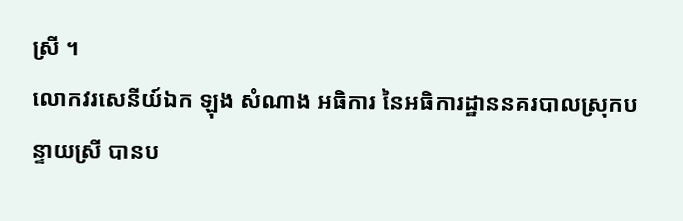ស្រី ។
លោកវរសេនីយ៍ឯក ឡុង សំណាង អធិការ នៃអធិការដ្ឋាននគរបាលស្រុកបន្ទាយស្រី បានប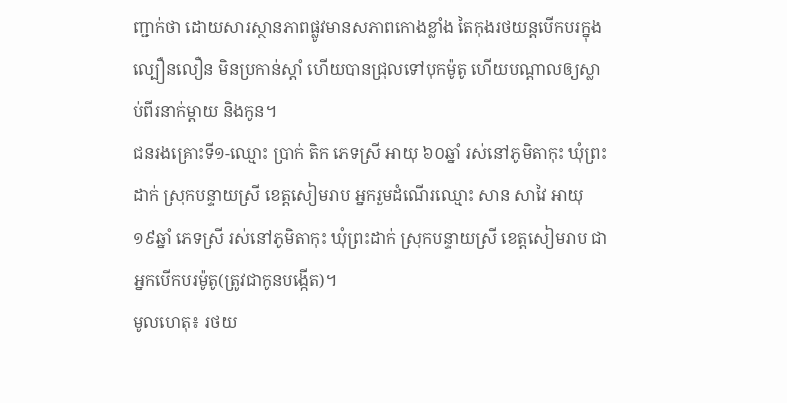ញ្ជាក់ថា ដោយសារស្ថានភាពផ្លូវមានសភាពកោងខ្លាំង តៃកុងរថយន្តបើកបរក្នុងល្បឿនលឿន មិនប្រកាន់ស្តាំ ហើយបានជ្រុលទៅបុកម៉ូតូ ហើយបណ្តាលឲ្យស្លាប់ពីរនាក់ម្តាយ និងកូន។
ជនរងគ្រោះទី១-ឈ្មោះ ប្រាក់ តិក ភេទស្រី អាយុ ៦០ឆ្នាំ រស់នៅភូមិតាកុះ ឃុំព្រះដាក់ ស្រុកបន្ទាយស្រី ខេត្តសៀមរាប អ្នករួមដំណើរឈ្មោះ សាន សាវៃ អាយុ ១៩ឆ្នាំ ភេទស្រី រស់នៅភូមិតាកុះ ឃុំព្រះដាក់ ស្រុកបន្ទាយស្រី ខេត្តសៀមរាប ជាអ្នកបើកបរម៉ូតូ(ត្រូវជាកូនបង្កើត)។
មូលហេតុ៖ រថយ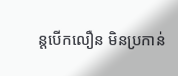ន្តបើកលឿន មិនប្រកាន់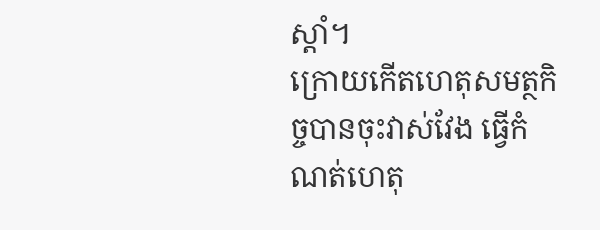ស្ដាំ។
ក្រោយកើតហេតុសមត្ថកិច្ចបានចុះវាស់វែង ធ្វើកំណត់ហេតុ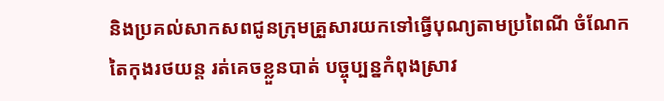និងប្រគល់សាកសពជូនក្រុមគ្រួសារយកទៅធ្វើបុណ្យតាមប្រពៃណី ចំណែកតៃកុងរថយន្ត រត់គេចខ្លួនបាត់ បច្ចុប្បន្នកំពុងស្រាវ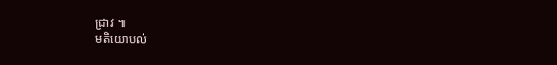ជ្រាវ ៕
មតិយោបល់